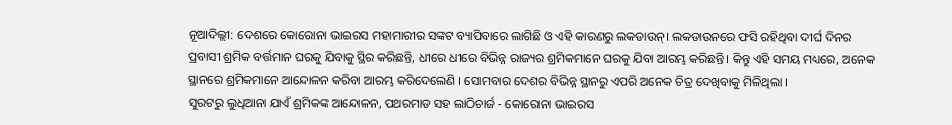ନୂଆଦିଲ୍ଲୀ: ଦେଶରେ କୋରୋନା ଭାଇରସ ମହାମାରୀର ସଙ୍କଟ ବ୍ୟାପିବାରେ ଲାଗିଛି ଓ ଏହି କାରଣରୁ ଲକଡାଉନ୍। ଲକଡାଉନରେ ଫସି ରହିଥିବା ଦୀର୍ଘ ଦିନର ପ୍ରବାସୀ ଶ୍ରମିକ ବର୍ତ୍ତମାନ ଘରକୁ ଯିବାକୁ ସ୍ଥିର କରିଛନ୍ତି, ଧୀରେ ଧୀରେ ବିଭିନ୍ନ ରାଜ୍ୟର ଶ୍ରମିକମାନେ ଘରକୁ ଯିବା ଆରମ୍ଭ କରିଛନ୍ତି। କିନ୍ତୁ ଏହି ସମୟ ମଧ୍ୟରେ, ଅନେକ ସ୍ଥାନରେ ଶ୍ରମିକମାନେ ଆନ୍ଦୋଳନ କରିବା ଆରମ୍ଭ କରିଦେଲେଣି । ସୋମବାର ଦେଶର ବିଭିନ୍ନ ସ୍ଥାନରୁ ଏପରି ଅନେକ ଚିତ୍ର ଦେଖିବାକୁ ମିଳିଥିଲା ।
ସୁରଟରୁ ଲୁଧିଆନା ଯାଏଁ ଶ୍ରମିକଙ୍କ ଆନ୍ଦୋଳନ, ପଥରମାଡ ସହ ଲାଠିଚାର୍ଜ - କୋରୋନା ଭାଇରସ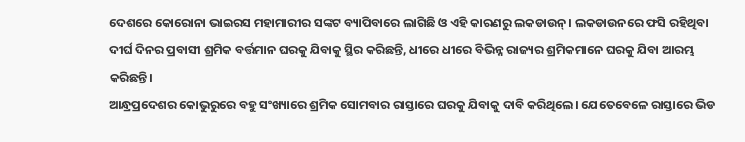ଦେଶରେ କୋରୋନା ଭାଇରସ ମହାମାରୀର ସଙ୍କଟ ବ୍ୟାପିବାରେ ଲାଗିଛି ଓ ଏହି କାରଣରୁ ଲକଡାଉନ୍। ଲକଡାଉନରେ ଫସି ରହିଥିବା ଦୀର୍ଘ ଦିନର ପ୍ରବାସୀ ଶ୍ରମିକ ବର୍ତ୍ତମାନ ଘରକୁ ଯିବାକୁ ସ୍ଥିର କରିଛନ୍ତି, ଧୀରେ ଧୀରେ ବିଭିନ୍ନ ରାଜ୍ୟର ଶ୍ରମିକମାନେ ଘରକୁ ଯିବା ଆରମ୍ଭ କରିଛନ୍ତି।
ଆନ୍ଧ୍ରପ୍ରଦେଶର କୋଭୁରୁରେ ବହୁ ସଂଖ୍ୟାରେ ଶ୍ରମିକ ସୋମବାର ରାସ୍ତାରେ ଘରକୁ ଯିବାକୁ ଦାବି କରିଥିଲେ। ଯେତେବେଳେ ରାସ୍ତାରେ ଭିଡ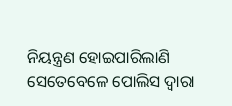ନିୟନ୍ତ୍ରଣ ହୋଇପାରିଲାଣି ସେତେବେଳେ ପୋଲିସ ଦ୍ବାରା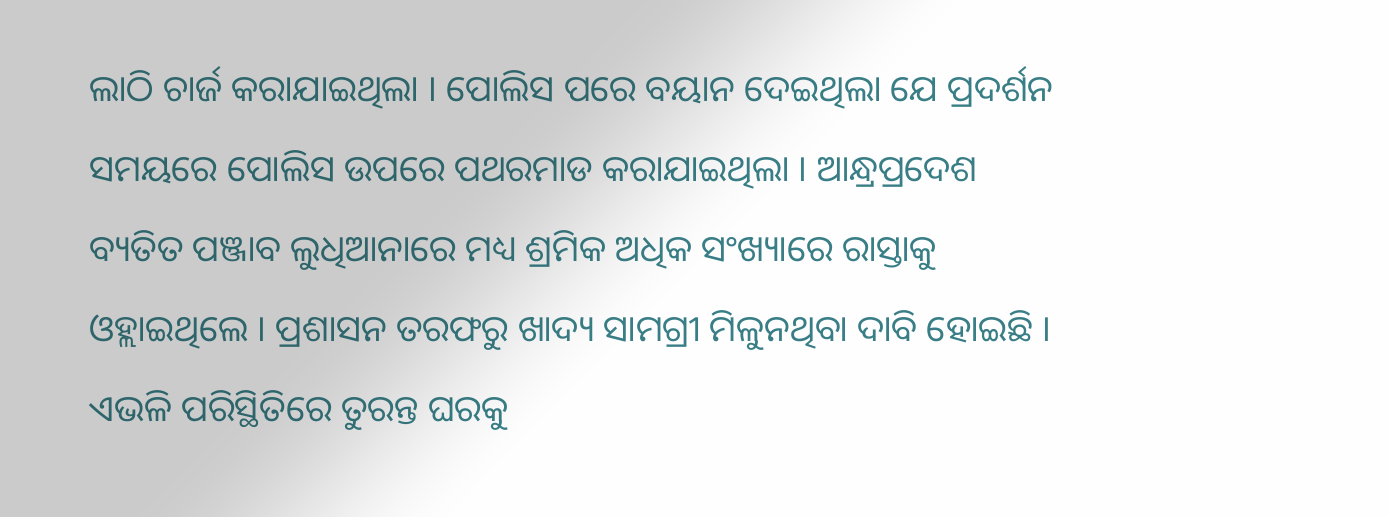ଲାଠି ଚାର୍ଜ କରାଯାଇଥିଲା । ପୋଲିସ ପରେ ବୟାନ ଦେଇଥିଲା ଯେ ପ୍ରଦର୍ଶନ ସମୟରେ ପୋଲିସ ଉପରେ ପଥରମାଡ କରାଯାଇଥିଲା । ଆନ୍ଧ୍ରପ୍ରଦେଶ ବ୍ୟତିତ ପଞ୍ଜାବ ଲୁଧିଆନାରେ ମଧ୍ୟ ଶ୍ରମିକ ଅଧିକ ସଂଖ୍ୟାରେ ରାସ୍ତାକୁ ଓହ୍ଲାଇଥିଲେ । ପ୍ରଶାସନ ତରଫରୁ ଖାଦ୍ୟ ସାମଗ୍ରୀ ମିଳୁନଥିବା ଦାବି ହୋଇଛି । ଏଭଳି ପରିସ୍ଥିତିରେ ତୁରନ୍ତ ଘରକୁ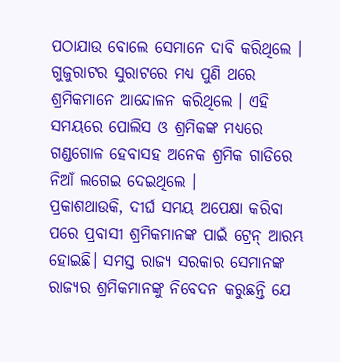ପଠାଯାଉ ବୋଲେ ସେମାନେ ଦାବି କରିଥିଲେ । ଗୁଜୁରାଟର ସୁରାଟରେ ମଧ୍ୟ ପୁଣି ଥରେ ଶ୍ରମିକମାନେ ଆନ୍ଦୋଳନ କରିଥିଲେ । ଏହି ସମୟରେ ପୋଲିସ ଓ ଶ୍ରମିକଙ୍କ ମଧ୍ୟରେ ଗଣ୍ଡଗୋଳ ହେବାସହ ଅନେକ ଶ୍ରମିକ ଗାଡିରେ ନିଆଁ ଲଗେଇ ଦେଇଥିଲେ ।
ପ୍ରକାଶଥାଉକି, ଦୀର୍ଘ ସମୟ ଅପେକ୍ଷା କରିବା ପରେ ପ୍ରବାସୀ ଶ୍ରମିକମାନଙ୍କ ପାଇଁ ଟ୍ରେନ୍ ଆରମ୍ଭ ହୋଇଛି। ସମସ୍ତ ରାଜ୍ୟ ସରକାର ସେମାନଙ୍କ ରାଜ୍ୟର ଶ୍ରମିକମାନଙ୍କୁ ନିବେଦନ କରୁଛନ୍ତି ଯେ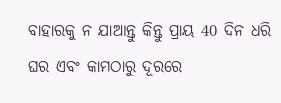ବାହାରକୁ ନ ଯାଆନ୍ତୁ କିନ୍ତୁ ପ୍ରାୟ 40 ଦିନ ଧରି ଘର ଏବଂ କାମଠାରୁ ଦୂରରେ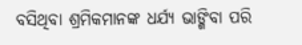ବସିଥିବା ଶ୍ରମିକମାନଙ୍କ ଧର୍ଯ୍ୟ ଭାଙ୍ଗିବା ପରି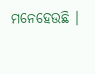ମନେହେଉଛି ।